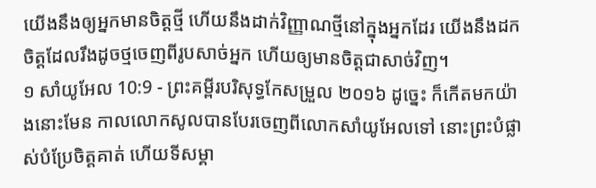យើងនឹងឲ្យអ្នកមានចិត្តថ្មី ហើយនឹងដាក់វិញ្ញាណថ្មីនៅក្នុងអ្នកដែរ យើងនឹងដកចិត្តដែលរឹងដូចថ្មចេញពីរូបសាច់អ្នក ហើយឲ្យមានចិត្តជាសាច់វិញ។
១ សាំយូអែល 10:9 - ព្រះគម្ពីរបរិសុទ្ធកែសម្រួល ២០១៦ ដូច្នេះ ក៏កើតមកយ៉ាងនោះមែន កាលលោកសូលបានបែរចេញពីលោកសាំយូអែលទៅ នោះព្រះបំផ្លាស់បំប្រែចិត្តគាត់ ហើយទីសម្គា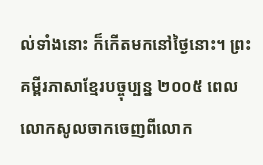ល់ទាំងនោះ ក៏កើតមកនៅថ្ងៃនោះ។ ព្រះគម្ពីរភាសាខ្មែរបច្ចុប្បន្ន ២០០៥ ពេលលោកសូលចាកចេញពីលោក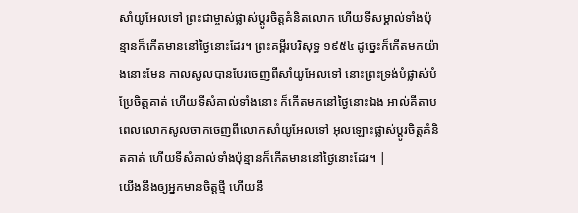សាំយូអែលទៅ ព្រះជាម្ចាស់ផ្លាស់ប្ដូរចិត្តគំនិតលោក ហើយទីសម្គាល់ទាំងប៉ុន្មានក៏កើតមាននៅថ្ងៃនោះដែរ។ ព្រះគម្ពីរបរិសុទ្ធ ១៩៥៤ ដូច្នេះក៏កើតមកយ៉ាងនោះមែន កាលសូលបានបែរចេញពីសាំយូអែលទៅ នោះព្រះទ្រង់បំផ្លាស់បំប្រែចិត្តគាត់ ហើយទីសំគាល់ទាំងនោះ ក៏កើតមកនៅថ្ងៃនោះឯង អាល់គីតាប ពេលលោកសូលចាកចេញពីលោកសាំយូអែលទៅ អុលឡោះផ្លាស់ប្តូរចិត្តគំនិតគាត់ ហើយទីសំគាល់ទាំងប៉ុន្មានក៏កើតមាននៅថ្ងៃនោះដែរ។ |
យើងនឹងឲ្យអ្នកមានចិត្តថ្មី ហើយនឹ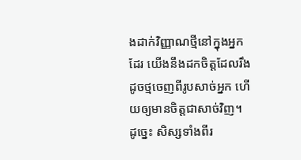ងដាក់វិញ្ញាណថ្មីនៅក្នុងអ្នកដែរ យើងនឹងដកចិត្តដែលរឹងដូចថ្មចេញពីរូបសាច់អ្នក ហើយឲ្យមានចិត្តជាសាច់វិញ។
ដូច្នេះ សិស្សទាំងពីរ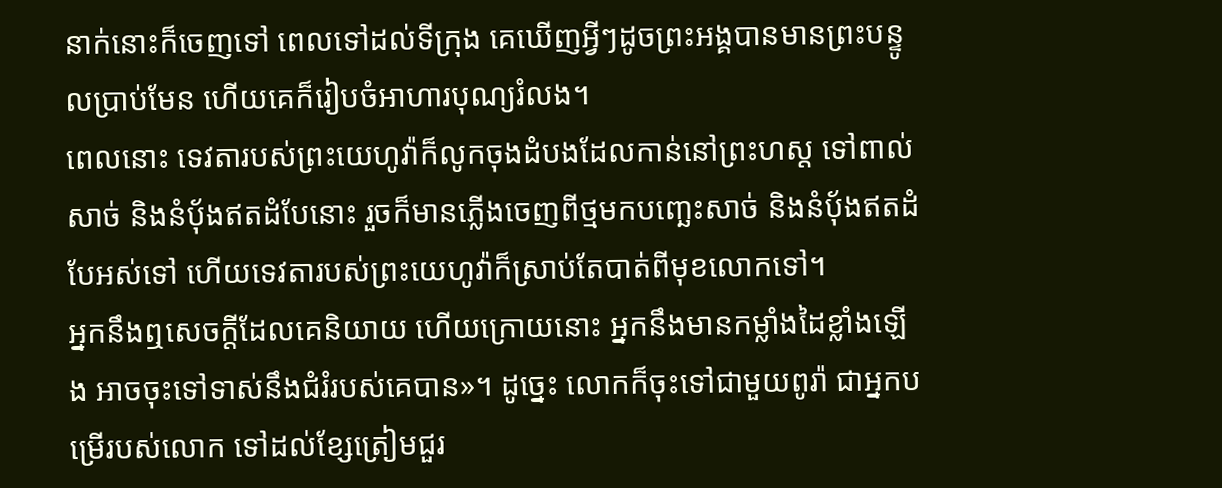នាក់នោះក៏ចេញទៅ ពេលទៅដល់ទីក្រុង គេឃើញអ្វីៗដូចព្រះអង្គបានមានព្រះបន្ទូលប្រាប់មែន ហើយគេក៏រៀបចំអាហារបុណ្យរំលង។
ពេលនោះ ទេវតារបស់ព្រះយេហូវ៉ាក៏លូកចុងដំបងដែលកាន់នៅព្រះហស្ត ទៅពាល់សាច់ និងនំបុ័ងឥតដំបែនោះ រួចក៏មានភ្លើងចេញពីថ្មមកបញ្ឆេះសាច់ និងនំបុ័ងឥតដំបែអស់ទៅ ហើយទេវតារបស់ព្រះយេហូវ៉ាក៏ស្រាប់តែបាត់ពីមុខលោកទៅ។
អ្នកនឹងឮសេចក្ដីដែលគេនិយាយ ហើយក្រោយនោះ អ្នកនឹងមានកម្លាំងដៃខ្លាំងឡើង អាចចុះទៅទាស់នឹងជំរំរបស់គេបាន»។ ដូច្នេះ លោកក៏ចុះទៅជាមួយពូរ៉ា ជាអ្នកបម្រើរបស់លោក ទៅដល់ខ្សែត្រៀមជួរ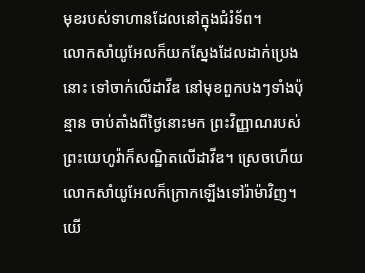មុខរបស់ទាហានដែលនៅក្នុងជំរំទ័ព។
លោកសាំយូអែលក៏យកស្នែងដែលដាក់ប្រេងនោះ ទៅចាក់លើដាវីឌ នៅមុខពួកបងៗទាំងប៉ុន្មាន ចាប់តាំងពីថ្ងៃនោះមក ព្រះវិញ្ញាណរបស់ព្រះយេហូវ៉ាក៏សណ្ឋិតលើដាវីឌ។ ស្រេចហើយ លោកសាំយូអែលក៏ក្រោកឡើងទៅរ៉ាម៉ាវិញ។
យើ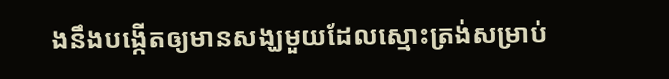ងនឹងបង្កើតឲ្យមានសង្ឃមួយដែលស្មោះត្រង់សម្រាប់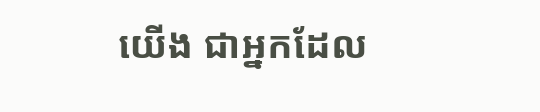យើង ជាអ្នកដែល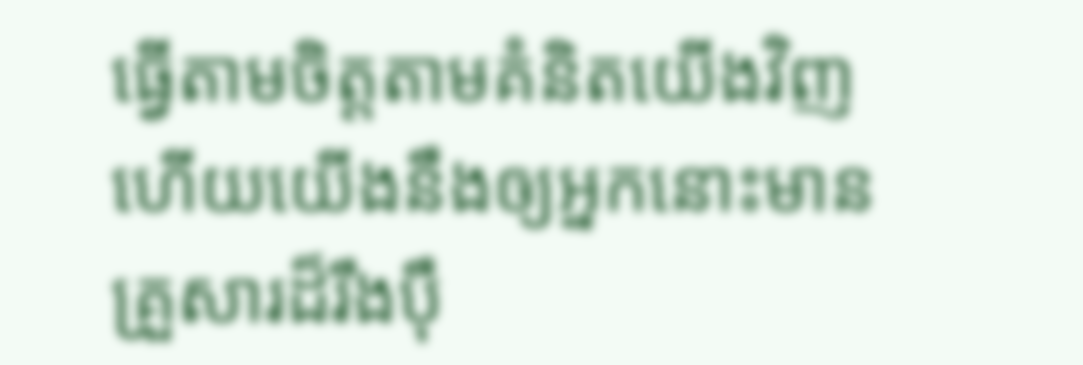ធ្វើតាមចិត្តតាមគំនិតយើងវិញ ហើយយើងនឹងឲ្យអ្នកនោះមានគ្រួសារដ៏រឹងប៉ឹ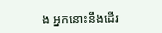ង អ្នកនោះនឹងដើរ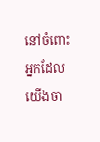នៅចំពោះអ្នកដែលយើងចា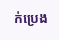ក់ប្រេង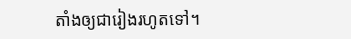តាំងឲ្យជារៀងរហូតទៅ។